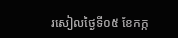រសៀលថ្ងៃទី០៥ ខែកក្ក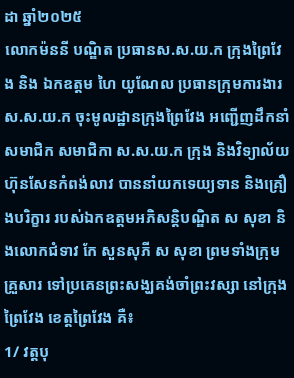ដា ឆ្នាំ២០២៥
លោកម៉ននី បណ្ឌិត ប្រធានស.ស.យ.ក ក្រុងព្រៃវែង និង ឯកឧត្តម ហៃ យូណែល ប្រធានក្រុមការងារស.ស.យ.ក ចុះមូលដ្ឋានក្រុងព្រៃវែង អញ្ជើញដឹកនាំសមាជិក សមាជិកា ស.ស.យ.ក ក្រុង និងវិទ្យាល័យហ៊ុនសែនកំពង់លាវ បាននាំយកទេយ្យទាន និងគ្រឿងបរិក្ខារ របស់ឯកឧត្តមអភិសន្តិបណ្ឌិត ស សុខា និងលោកជំទាវ កែ សួនសុភី ស សុខា ព្រមទាំងក្រុមគ្រួសារ ទៅប្រគេនព្រះសង្ឃគង់ចាំព្រះវស្សា នៅក្រុងព្រៃវែង ខេត្តព្រៃវែង គឺ៖
1/ វត្តបុ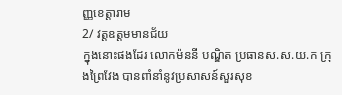ញ្ញខេត្តារាម
2/ វត្តឧត្តមមានជ័យ
ក្នុងនោះផងដែរ លោកម៉ននី បណ្ឌិត ប្រធានស.ស.យ.ក ក្រុងព្រៃវែង បានពាំនាំនូវប្រសាសន៍សួរសុខ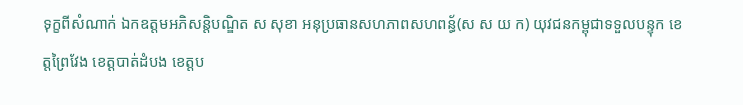ទុក្ខពីសំណាក់ ឯកឧត្តមអភិសន្តិបណ្ឌិត ស សុខា អនុប្រធានសហភាពសហពន្ធ័(ស ស យ ក) យុវជនកម្ពុជាទទួលបន្ទុក ខេត្តព្រៃវែង ខេត្តបាត់ដំបង ខេត្តប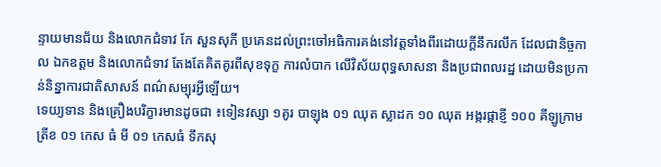ន្ទាយមានជ័យ និងលោកជំទាវ កែ សួនសុភី ប្រគេនដល់ព្រះចៅអធិការគង់នៅវត្តទាំងពីរដោយក្តីនឹករលឹក ដែលជានិច្ចកាល ឯកឧត្តម និងលោកជំទាវ តែងតែគិតគូរពីសុខទុក្ខ ការលំបាក លើវិស័យពុទ្ធសាសនា និងប្រជាពលរដ្ឋ ដោយមិនប្រកាន់និន្នាការជាតិសាសន៍ ពណ៌សម្បុរអ្វីឡើយ។
ទេយ្យទាន និងគ្រឿងបរិក្ខារមានដូចជា ៖ទៀនវស្សា ១គូរ បាឡុង ០១ ឈុត ស្លាដក ១០ ឈុត អង្ករផ្កាខ្ញី ១០០ គីឡូក្រាម ត្រីខ ០១ កេស ធំ មី ០១ កេសធំ ទឹកសុ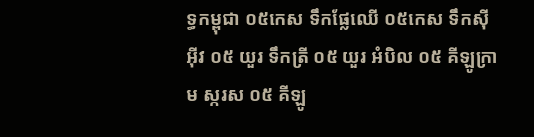ទ្ធកម្ពុជា ០៥កេស ទឹកផ្លែឈើ ០៥កេស ទឹកស៊ីអ៊ីវ ០៥ យួរ ទឹកត្រី ០៥ យួរ អំបិល ០៥ គីឡូក្រាម ស្ករស ០៥ គីឡូ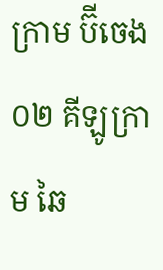ក្រាម ប៊ីចេង ០២ គីឡូក្រាម ឆៃ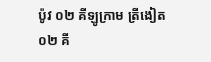ប៉ូវ ០២ គីឡូក្រាម ត្រីងៀត ០២ គី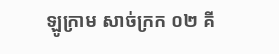ឡូក្រាម សាច់ក្រក ០២ គី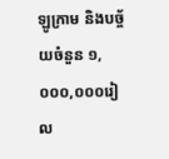ឡូក្រាម និងបច្ច័យចំនួន ១,០០០,០០០រៀល